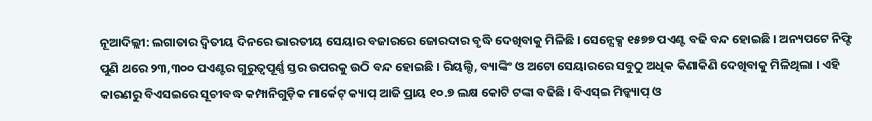ନୂଆଦିଲ୍ଲୀ: ଲଗାତାର ଦ୍ୱିତୀୟ ଦିନରେ ଭାରତୀୟ ସେୟାର ବଜାରରେ ଜୋରଦାର ବୃଦ୍ଧି ଦେଖିବାକୁ ମିଳିଛି । ସେନ୍ସେକ୍ସ ୧୫୭୭ ପଏଣ୍ଟ ବଢି ବନ୍ଦ ହୋଇଛି । ଅନ୍ୟପଟେ ନିଫ୍ଟି ପୁଣି ଥରେ ୨୩,୩୦୦ ପଏଣ୍ଟର ଗୁରୁତ୍ୱପୂର୍ଣ୍ଣ ସ୍ତର ଉପରକୁ ଉଠି ବନ୍ଦ ହୋଇଛି । ରିୟଲ୍ଟି, ବ୍ୟାଙ୍କିଂ ଓ ଅଟୋ ସେୟାରରେ ସବୁଠୁ ଅଧିକ କିଣାକିଣି ଦେଖିବାକୁ ମିଳିଥିଲା । ଏହି କାରଣରୁ ବିଏସଇରେ ସୂଚୀବଦ୍ଧ କମ୍ପାନିଗୁଡ଼ିକ ମାର୍କେଟ୍ କ୍ୟାପ୍ ଆଜି ପ୍ରାୟ ୧୦.୭ ଲକ୍ଷ କୋଟି ଟଙ୍କା ବଢିଛି । ବିଏସ୍ଇ ମିଡ୍କ୍ୟାପ୍ ଓ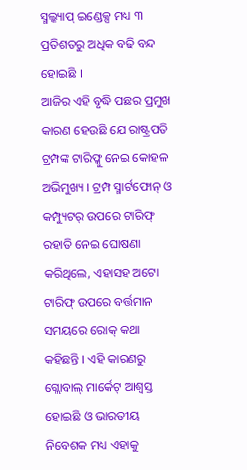ସ୍ମଲ୍କ୍ୟାପ୍ ଇଣ୍ଡେକ୍ସ ମଧ୍ୟ ୩ ପ୍ରତିଶତରୁ ଅଧିକ ବଢି ବନ୍ଦ ହୋଇଛି ।
ଆଜିର ଏହି ବୃଦ୍ଧି ପଛର ପ୍ରମୁଖ କାରଣ ହେଉଛି ଯେ ରାଷ୍ଟ୍ରପତି ଟ୍ରମ୍ପଙ୍କ ଟାରିଫ୍କୁ ନେଇ କୋହଳ ଅଭିମୁଖ୍ୟ । ଟ୍ରମ୍ପ ସ୍ମାର୍ଟଫୋନ୍ ଓ କମ୍ପ୍ୟୁଟର୍ ଉପରେ ଟାରିଫ୍ ରହାତି ନେଇ ଘୋଷଣା କରିଥିଲେ, ଏହାସହ ଅଟୋ ଟାରିଫ୍ ଉପରେ ବର୍ତ୍ତମାନ ସମୟରେ ରୋକ୍ କଥା କହିଛନ୍ତି । ଏହି କାରଣରୁ ଗ୍ଲୋବାଲ୍ ମାର୍କେଟ୍ ଆଶ୍ୱସ୍ତ ହୋଇଛି ଓ ଭାରତୀୟ ନିବେଶକ ମଧ୍ୟ ଏହାକୁ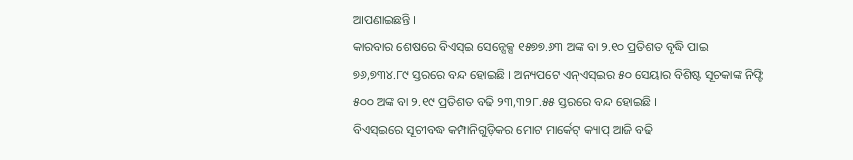ଆପଣାଇଛନ୍ତି ।
କାରବାର ଶେଷରେ ବିଏସ୍ଇ ସେନ୍ସେକ୍ସ ୧୫୭୭.୬୩ ଅଙ୍କ ବା ୨.୧୦ ପ୍ରତିଶତ ବୃଦ୍ଧି ପାଇ ୭୬,୭୩୪.୮୯ ସ୍ତରରେ ବନ୍ଦ ହୋଇଛି । ଅନ୍ୟପଟେ ଏନ୍ଏସ୍ଇର ୫୦ ସେୟାର ବିଶିଷ୍ଟ ସୂଚକାଙ୍କ ନିଫ୍ଟି ୫୦୦ ଅଙ୍କ ବା ୨.୧୯ ପ୍ରତିଶତ ବଢି ୨୩,୩୨୮.୫୫ ସ୍ତରରେ ବନ୍ଦ ହୋଇଛି ।
ବିଏସ୍ଇରେ ସୂଚୀବଦ୍ଧ କମ୍ପାନିଗୁଡ଼ିକର ମୋଟ ମାର୍କେଟ୍ କ୍ୟାପ୍ ଆଜି ବଢି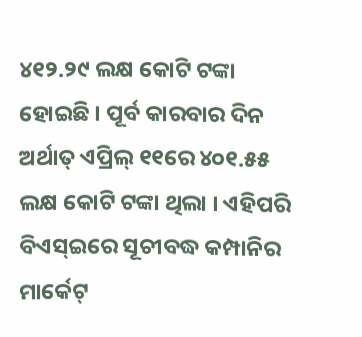୪୧୨.୨୯ ଲକ୍ଷ କୋଟି ଟଙ୍କା ହୋଇଛି । ପୂର୍ବ କାରବାର ଦିନ ଅର୍ଥାତ୍ ଏପ୍ରିଲ୍ ୧୧ରେ ୪୦୧.୫୫ ଲକ୍ଷ କୋଟି ଟଙ୍କା ଥିଲା । ଏହିପରି ବିଏସ୍ଇରେ ସୂଚୀବଦ୍ଧ କମ୍ପାନିର ମାର୍କେଟ୍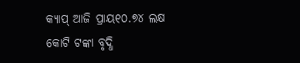କ୍ୟାପ୍ ଆଜି ପ୍ରାୟ୧୦.୭୪ ଲକ୍ଷ କୋଟି ଟଙ୍କା ବୃଦ୍ଧି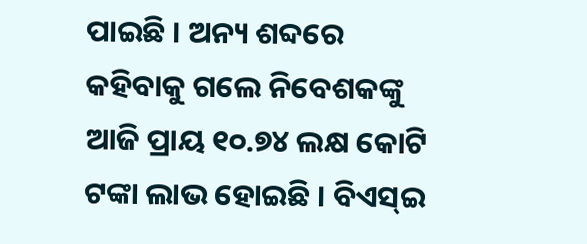ପାଇଛି । ଅନ୍ୟ ଶବ୍ଦରେ କହିବାକୁ ଗଲେ ନିବେଶକଙ୍କୁ ଆଜି ପ୍ରାୟ ୧୦.୭୪ ଲକ୍ଷ କୋଟି ଟଙ୍କା ଲାଭ ହୋଇଛି । ବିଏସ୍ଇ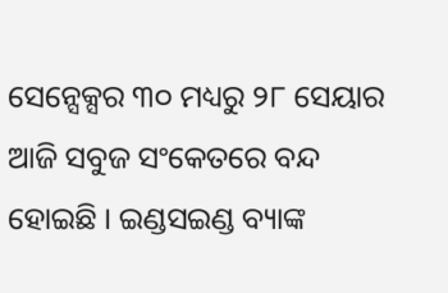ସେନ୍ସେକ୍ସର ୩୦ ମଧ୍ୟରୁ ୨୮ ସେୟାର ଆଜି ସବୁଜ ସଂକେତରେ ବନ୍ଦ ହୋଇଛି । ଇଣ୍ଡସଇଣ୍ଡ ବ୍ୟାଙ୍କ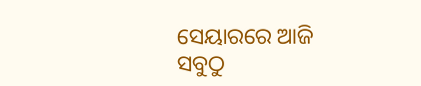ସେୟାରରେ ଆଜି ସବୁଠୁ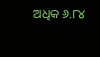ଅଧିକ ୬.୮୪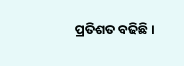ପ୍ରତିଶତ ବଢିଛି ।